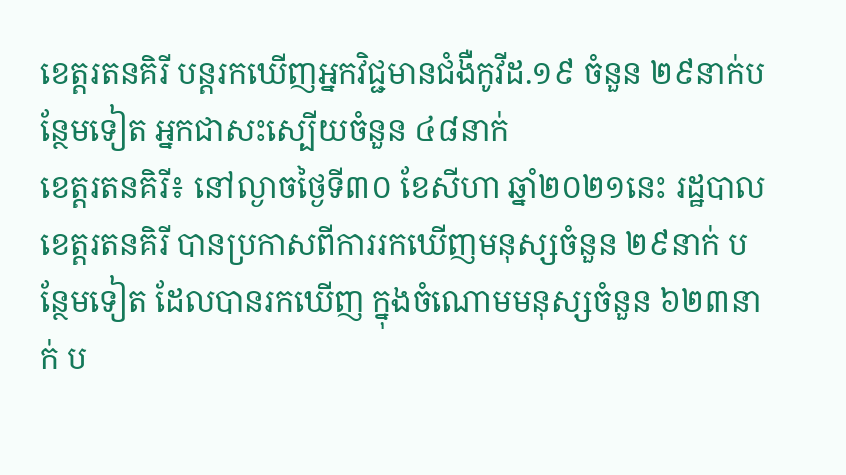ខេត្តរតនគិរី បន្តរកឃើញអ្នកវិជ្ជមានជំងឺកូវីដ.១៩ ចំនួន ២៩នាក់បន្ថែមទៀត អ្នកជាសះស្បើយចំនួន ៤៨នាក់
ខេត្តរតនគិរី៖ នៅល្ងាចថ្ងៃទី៣០ ខែសីហា ឆ្នាំ២០២១នេះ រដ្ឋបាលខេត្តរតនគិរី បានប្រកាសពីការរកឃើញមនុស្សចំនួន ២៩នាក់ បន្ថែមទៀត ដែលបានរកឃើញ ក្នុងចំណោមមនុស្សចំនួន ៦២៣នាក់ ប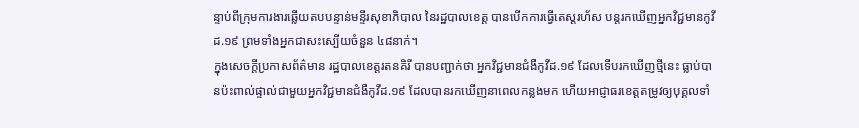ន្ទាប់ពីក្រុមការងារឆ្លើយតបបន្ទាន់មន្ទីរសុខាភិបាល នៃរដ្ឋបាលខេត្ត បានបើកការធ្វើតេស្តរហ័ស បន្តរកឃើញអ្នកវិជ្ជមានកូវីដ.១៩ ព្រមទាំងអ្នកជាសះស្បើយចំនួន ៤៨នាក់។
ក្នុងសេចក្ដីប្រកាសព័ត៌មាន រដ្ឋបាលខេត្តរតនគិរី បានបញ្ជាក់ថា អ្នកវិជ្ជមានជំងឺកូវីដ.១៩ ដែលទើបរកឃើញថ្មីនេះ ធ្លាប់បានប៉ះពាល់ផ្ទាល់ជាមួយអ្នកវិជ្ជមានជំងឺកូវីដ.១៩ ដែលបានរកឃើញនាពេលកន្លងមក ហើយអាជ្ញាធរខេត្តតម្រូវឲ្យបុគ្គលទាំ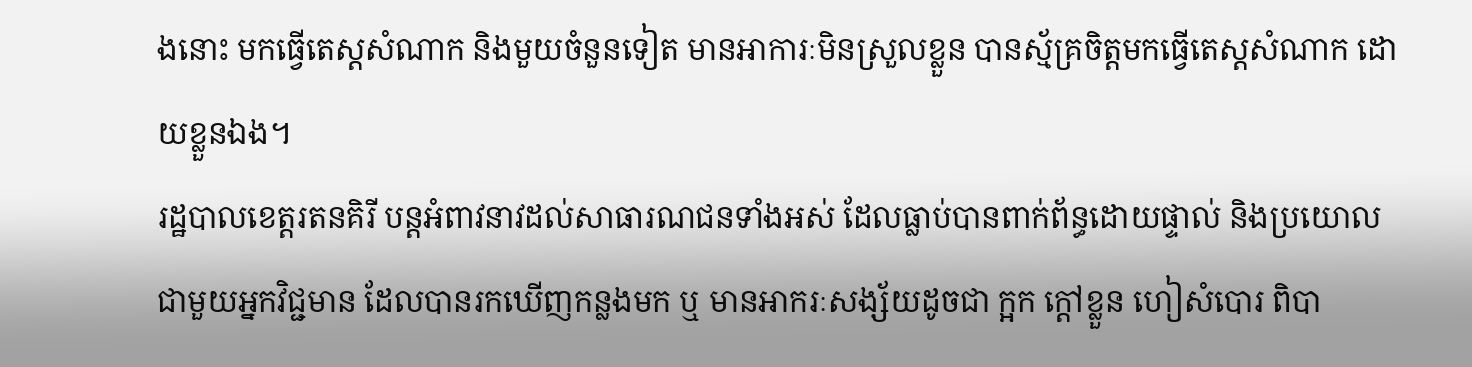ងនោះ មកធ្វើតេស្ដសំណាក និងមួយចំនួនទៀត មានអាការៈមិនស្រួលខ្លួន បានស្ម័គ្រចិត្តមកធ្វើតេស្ដសំណាក ដោយខ្លួនឯង។
រដ្ឋបាលខេត្តរតនគិរី បន្ដអំពាវនាវដល់សាធារណជនទាំងអស់ ដែលធ្លាប់បានពាក់ព័ន្ធដោយផ្ទាល់ និងប្រយោល ជាមួយអ្នកវិជ្ជមាន ដែលបានរកឃើញកន្លងមក ឬ មានអាករៈសង្ស័យដូចជា ក្អក ក្ដៅខ្លួន ហៀសំបោរ ពិបា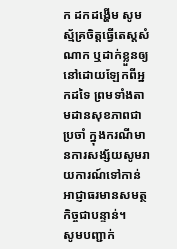ក ដកដង្ហើម សូមស្ម័គ្រចិត្តធ្វើតេស្ដសំណាក ឬដាក់ខ្លួនឲ្យនៅដោយឡែកពីអ្នកដទៃ ព្រមទាំងតាមដានសុខភាពជាប្រចាំ ក្នុងករណីមានការសង្ស័យសូមរាយការណ៍ទៅកាន់អាជ្ញាធរមានសមត្ថកិច្ចជាបន្ទាន់។
សូមបញ្ជាក់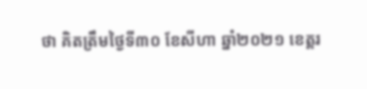ថា គិតត្រឹមថ្ងៃទី៣០ ខែសីហា ឆ្នាំ២០២១ ខេត្តរ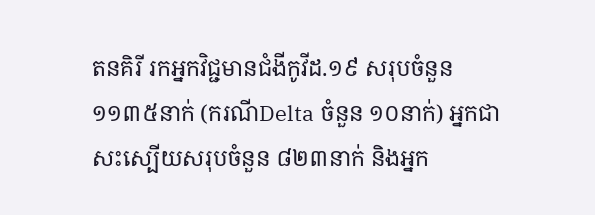តនគិរី រកអ្នកវិជ្ជមានជំងីកូវីដ.១៩ សរុបចំនួន ១១៣៥នាក់ (ករណីDelta ចំនួន ១០នាក់) អ្នកជាសះស្បើយសរុបចំនួន ៨២៣នាក់ និងអ្នក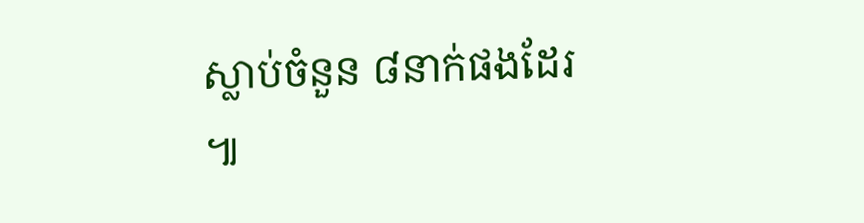ស្លាប់ចំនួន ៨នាក់ផងដែរ ៕